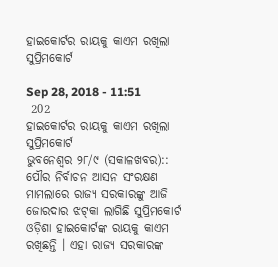ହାଇକୋର୍ଟର ରାୟକୁ କାଏମ ରଖିଲା ସୁପ୍ରିମକୋର୍ଟ

Sep 28, 2018 - 11:51
 202
ହାଇକୋର୍ଟର ରାୟକୁ କାଏମ ରଖିଲା ସୁପ୍ରିମକୋର୍ଟ
ଭୁବନେଶ୍ୱର ୨୮/୯ (ସକାଳଖବର):: ପୌର ନିର୍ବାଚନ ଆସନ ସଂରକ୍ଷଣ ମାମଲାରେ ରାଜ୍ୟ ସରକାରଙ୍କୁ ଆଜି ଜୋରଦାର ଝଟ୍‌କା ଲାଗିଛି ସୁପ୍ରିମକୋର୍ଟ ଓଡ଼ିଶା ହାଇକୋର୍ଟଙ୍କ ରାୟକୁ କାଏମ ରଖିଛନ୍ତି । ଏହା ରାଜ୍ୟ ସରକାରଙ୍କ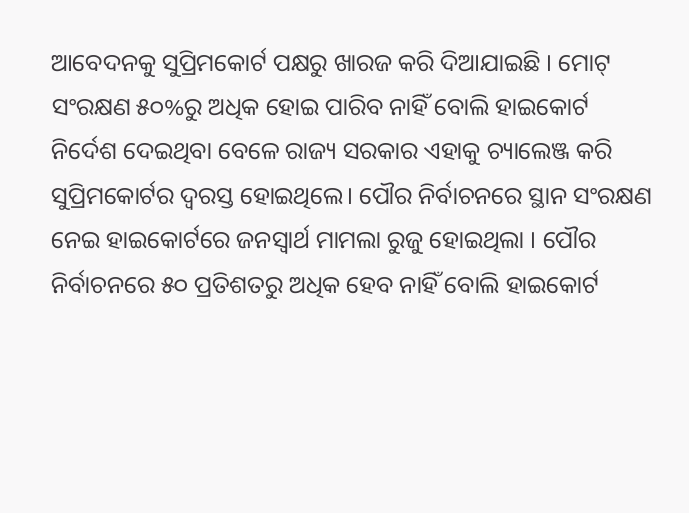ଆବେଦନକୁ ସୁପ୍ରିମକୋର୍ଟ ପକ୍ଷରୁ ଖାରଜ କରି ଦିଆଯାଇଛି । ମୋଟ୍ ସଂରକ୍ଷଣ ୫୦%ରୁ ଅଧିକ ହୋଇ ପାରିବ ନାହିଁ ବୋଲି ହାଇକୋର୍ଟ ନିର୍ଦେଶ ଦେଇଥିବା ବେଳେ ରାଜ୍ୟ ସରକାର ଏହାକୁ ଚ୍ୟାଲେଞ୍ଜ କରି ସୁପ୍ରିମକୋର୍ଟର ଦ୍ବରସ୍ତ ହୋଇଥିଲେ। ପୌର ନିର୍ବାଚନରେ ସ୍ଥାନ ସଂରକ୍ଷଣ ନେଇ ହାଇକୋର୍ଟରେ ଜନସ୍ୱାର୍ଥ ମାମଲା ରୁଜୁ ହୋଇଥିଲା । ପୌର ନିର୍ବାଚନରେ ୫୦ ପ୍ରତିଶତରୁ ଅଧିକ ହେବ ନାହିଁ ବୋଲି ହାଇକୋର୍ଟ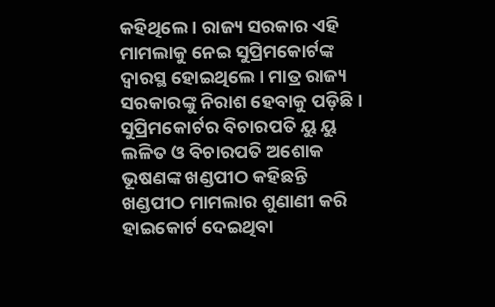କହିଥିଲେ । ରାଜ୍ୟ ସରକାର ଏହି ମାମଲାକୁ ନେଇ ସୁପ୍ରିମକୋର୍ଟଙ୍କ ଦ୍ୱାରସ୍ଥ ହୋଇଥିଲେ । ମାତ୍ର ରାଜ୍ୟ ସରକାରଙ୍କୁ ନିରାଶ ହେବାକୁ ପଡ଼ିଛି । ସୁପ୍ରିମକୋର୍ଟର ବିଚାରପତି ୟୁ ୟୁ ଲଳିତ ଓ ବିଚାରପତି ଅଶୋକ ଭୂଷଣଙ୍କ ଖଣ୍ଡପୀଠ କହିଛନ୍ତି ଖଣ୍ଡପୀଠ ମାମଲାର ଶୁଣାଣୀ କରି ହାଇକୋର୍ଟ ଦେଇଥିବା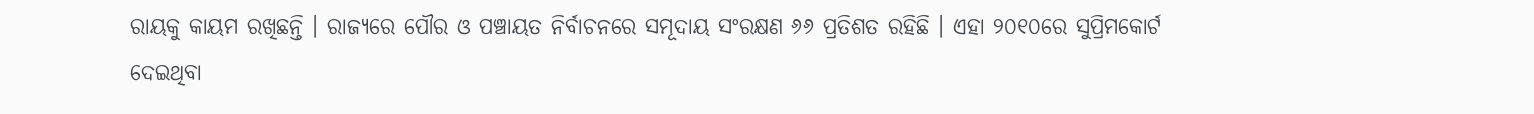ରାୟକୁ କାୟମ ରଖିଛନ୍ତି । ରାଜ୍ୟରେ ପୌର ଓ ପଞ୍ଚାୟତ ନିର୍ବାଚନରେ ସମୂଦାୟ ସଂରକ୍ଷଣ ୬୬ ପ୍ରତିଶତ ରହିଛି । ଏହା ୨୦୧୦ରେ ସୁପ୍ରିମକୋର୍ଟ ଦେଇଥିବା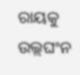ରାୟକୁ ଉଲ୍ଲଘଂନ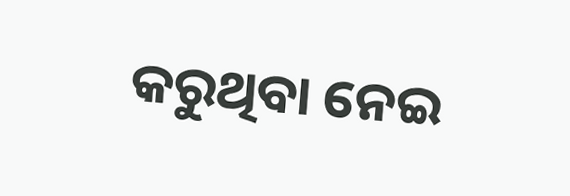କରୁଥିବା ନେଇ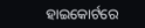ହାଇକୋର୍ଟରେ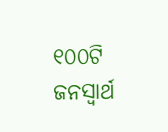୧୦୦ଟି ଜନସ୍ୱାର୍ଥ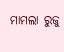ମାମଲା ରୁଜୁ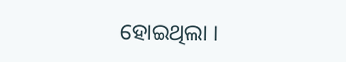ହୋଇଥିଲା ।